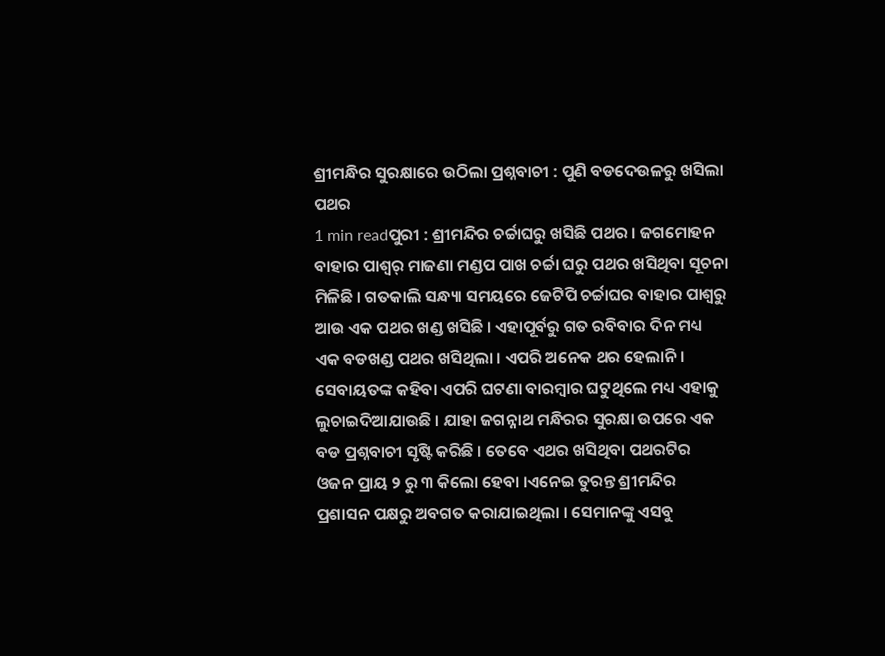ଶ୍ରୀମନ୍ଧିର ସୁରକ୍ଷାରେ ଉଠିଲା ପ୍ରଶ୍ନବାଚୀ : ପୁଣି ବଡଦେଉଳରୁ ଖସିଲା ପଥର
1 min readପୁରୀ : ଶ୍ରୀମନ୍ଦିର ଚର୍ଚ୍ଚାଘରୁ ଖସିଛି ପଥର । ଜଗମୋହନ ବାହାର ପାଶ୍ୱର୍ ମାଜଣା ମଣ୍ଡପ ପାଖ ଚର୍ଚ୍ଚା ଘରୁ ପଥର ଖସିଥିବା ସୂଚନା ମିଳିଛି । ଗତକାଲି ସନ୍ଧ୍ୟା ସମୟରେ ଜେଟିପି ଚର୍ଚ୍ଚାଘର ବାହାର ପାଶ୍ୱରୁ ଆଉ ଏକ ପଥର ଖଣ୍ଡ ଖସିଛି । ଏହାପୂର୍ବରୁ ଗତ ରବିବାର ଦିନ ମଧ୍ୟ ଏକ ବଡଖଣ୍ଡ ପଥର ଖସିଥିଲା । ଏପରି ଅନେକ ଥର ହେଲାନି । ସେବାୟତଙ୍କ କହିବା ଏପରି ଘଟଣା ବାରମ୍ବାର ଘଟୁଥିଲେ ମଧ୍ୟ ଏହାକୁ ଲୁଚାଇଦିଆଯାଉଛି । ଯାହା ଜଗନ୍ନାଥ ମନ୍ଧିରର ସୁରକ୍ଷା ଉପରେ ଏକ ବଡ ପ୍ରଶ୍ନବାଚୀ ସୃଷ୍ଟି କରିଛି । ତେବେ ଏଥର ଖସିଥିବା ପଥରଟିର ଓଜନ ପ୍ରାୟ ୨ ରୁ ୩ କିଲୋ ହେବା ।ଏନେଇ ତୁରନ୍ତ ଶ୍ରୀମନ୍ଦିର ପ୍ରଶାସନ ପକ୍ଷରୁ ଅବଗତ କରାଯାଇଥିଲା । ସେମାନଙ୍କୁ ଏସବୁ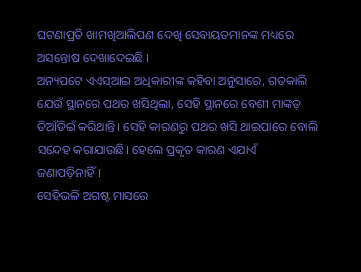ଘଟଣାପ୍ରତି ଖାମଖିଆଲିପଣ ଦେଖି ସେବାୟତମାନଙ୍କ ମଧ୍ୟରେ ଅସନ୍ତୋଷ ଦେଖାଦେଇଛି ।
ଅନ୍ୟପଟେ ଏଏସ୍ଆଇ ଅଧିକାରୀଙ୍କ କହିବା ଅନୁସାରେ, ଗତକାଲି ଯେଉଁ ସ୍ଥାନରେ ପଥର ଖସିଥିଲା, ସେହି ସ୍ଥାନରେ ବେଶୀ ମାଙ୍କଡ଼ ଡିଆଁଡିଇଁ କରିଥାନ୍ତି। ସେହି କାରଣରୁ ପଥର ଖସି ଥାଇପାରେ ବୋଲି ସନ୍ଦେହ କରାଯାଉଛି। ହେଲେ ପ୍ରକୃତ କାରଣ ଏଯାଏଁ ଜଣାପଡ଼ିନାହିଁ।
ସେହିଭଳି ଅଗଷ୍ଟ ମାସରେ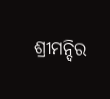ଶ୍ରୀମନ୍ଦିର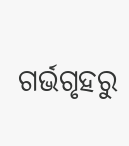ଗର୍ଭଗୃହରୁ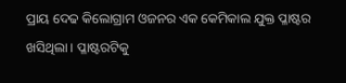ପ୍ରାୟ ଦେଢ କିଲୋଗ୍ରାମ ଓଜନର ଏକ କେମିକାଲ ଯୁକ୍ତ ପ୍ଳାଷ୍ଟର ଖସିଥିଲା। ପ୍ଳାଷ୍ଟରଟିକୁ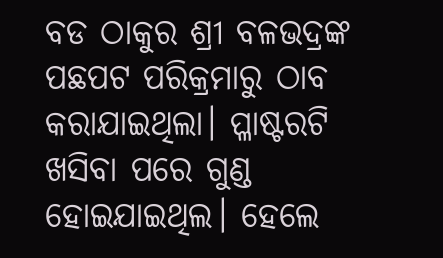ବଡ ଠାକୁର ଶ୍ରୀ ବଳଭଦ୍ରଙ୍କ ପଛପଟ ପରିକ୍ରମାରୁ ଠାବ କରାଯାଇଥିଲା। ପ୍ଳାଷ୍ଟରଟି ଖସିବା ପରେ ଗୁଣ୍ଡ ହୋଇଯାଇଥିଲ। ହେଲେ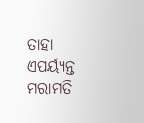ତାହା ଏପର୍ୟ୍ୟନ୍ତ ମରାମତି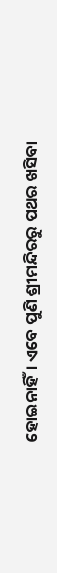ହୋଇନାହିଁ। ଏବେ ପୁଣି ଶ୍ରୀମନ୍ଦିରରୁ ପଥର ଖସିବା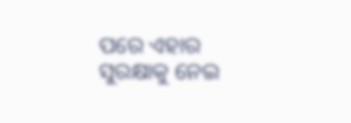ପରେ ଏହାର ସୁରକ୍ଷାକୁ ନେଇ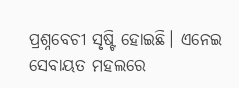ପ୍ରଶ୍ନବେଚୀ ସୃଷ୍ଟି ହୋଇଛି। ଏନେଇ ସେବାୟତ ମହଲରେ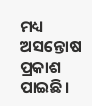ମଧ୍ୟ ଅସନ୍ତୋଷ ପ୍ରକାଶ ପାଇଛି।